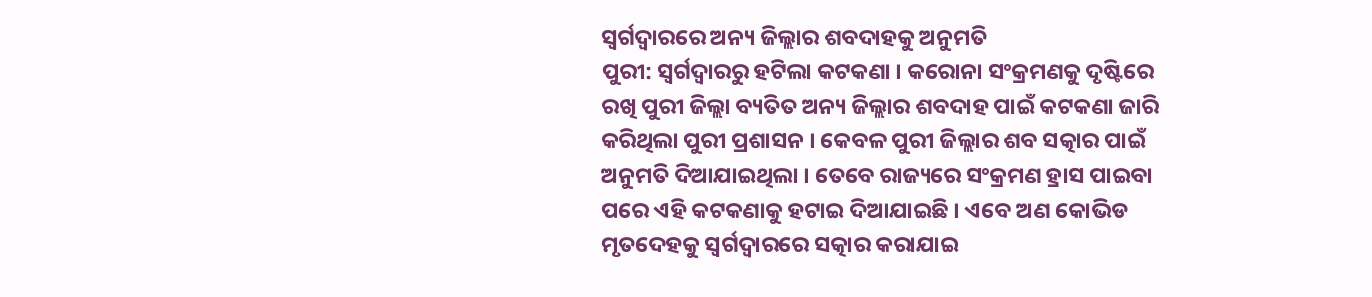ସ୍ୱର୍ଗଦ୍ୱାରରେ ଅନ୍ୟ ଜିଲ୍ଲାର ଶବଦାହକୁ ଅନୁମତି
ପୁରୀ: ସ୍ୱର୍ଗଦ୍ୱାରରୁ ହଟିଲା କଟକଣା । କରୋନା ସଂକ୍ରମଣକୁ ଦୃଷ୍ଟିରେ ରଖି ପୁରୀ ଜିଲ୍ଲା ବ୍ୟତିତ ଅନ୍ୟ ଜିଲ୍ଲାର ଶବଦାହ ପାଇଁ କଟକଣା ଜାରି କରିଥିଲା ପୁରୀ ପ୍ରଶାସନ । କେବଳ ପୁରୀ ଜିଲ୍ଲାର ଶବ ସତ୍କାର ପାଇଁ ଅନୁମତି ଦିଆଯାଇଥିଲା । ତେବେ ରାଜ୍ୟରେ ସଂକ୍ରମଣ ହ୍ରାସ ପାଇବା ପରେ ଏହି କଟକଣାକୁ ହଟାଇ ଦିଆଯାଇଛି । ଏବେ ଅଣ କୋଭିଡ ମୃତଦେହକୁ ସ୍ୱର୍ଗଦ୍ୱାରରେ ସତ୍କାର କରାଯାଇ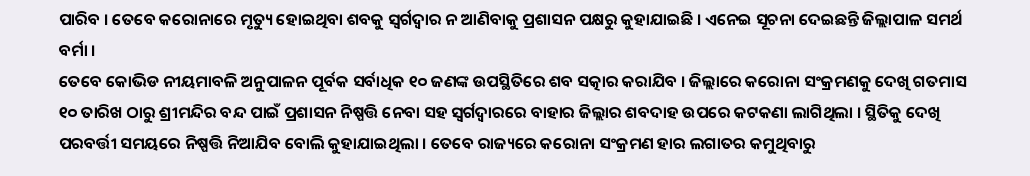ପାରିବ । ତେବେ କରୋନାରେ ମୃତ୍ୟୁ ହୋଇଥିବା ଶବକୁ ସ୍ୱର୍ଗଦ୍ୱାର ନ ଆଣିବାକୁ ପ୍ରଶାସନ ପକ୍ଷରୁ କୁହାଯାଇଛି । ଏନେଇ ସୂଚନା ଦେଇଛନ୍ତି ଜିଲ୍ଲାପାଳ ସମର୍ଥ ବର୍ମା ।
ତେବେ କୋଭିଡ ନୀୟମାବଳି ଅନୁପାଳନ ପୂର୍ବକ ସର୍ବାଧିକ ୧୦ ଜଣଙ୍କ ଉପସ୍ଥିତିରେ ଶବ ସତ୍କାର କରାଯିବ । ଜିଲ୍ଲାରେ କରୋନା ସଂକ୍ରମଣକୁ ଦେଖି ଗତମାସ ୧୦ ତାରିଖ ଠାରୁ ଶ୍ରୀମନ୍ଦିର ବନ୍ଦ ପାଇଁ ପ୍ରଶାସନ ନିଷ୍ପତ୍ତି ନେବା ସହ ସ୍ବର୍ଗଦ୍ବାରରେ ବାହାର ଜିଲ୍ଲାର ଶବଦାହ ଉପରେ କଟକଣା ଲାଗିଥିଲା । ସ୍ଥିତିକୁ ଦେଖି ପରବର୍ତ୍ତୀ ସମୟରେ ନିଷ୍ପତ୍ତି ନିଆଯିବ ବୋଲି କୁହାଯାଇଥିଲା । ତେବେ ରାଜ୍ୟରେ କରୋନା ସଂକ୍ରମଣ ହାର ଲଗାତର କମୁଥିବାରୁ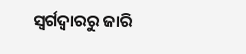ସ୍ୱର୍ଗଦ୍ୱାରରୁ ଜାରି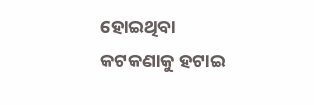ହୋଇଥିବା କଟକଣାକୁ ହଟାଇ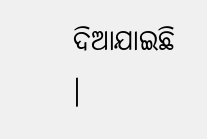ଦିଆଯାଇଛି ।